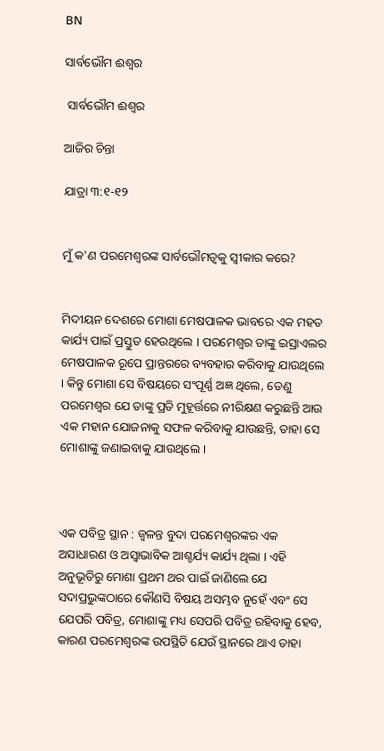BN

ସାର୍ବଭୌମ ଈଶ୍ୱର

 ସାର୍ବଭୌମ ଈଶ୍ୱର

ଆଜିର ଚିନ୍ତା

ଯାତ୍ରା ୩:୧-୧୨


ମୁଁ କ'ଣ ପରମେଶ୍ୱରଙ୍କ ସାର୍ବଭୌମତ୍ୱକୁ ସ୍ଵୀକାର କରେ?


ମିଦୀୟନ ଦେଶରେ ମୋଶା ମେଷପାଳକ ଭାବରେ ଏକ ମହତ କାର୍ଯ୍ୟ ପାଇଁ ପ୍ରସ୍ତୁତ ହେଉଥିଲେ । ପରମେଶ୍ୱର ତାଙ୍କୁ ଇସ୍ରାଏଲର ମେଷପାଳକ ରୂପେ ପ୍ରାନ୍ତରରେ ବ୍ୟବହାର କରିବାକୁ ଯାଉଥିଲେ । କିନ୍ତୁ ମୋଶା ସେ ବିଷୟରେ ସଂପୂର୍ଣ୍ଣ ଅଜ୍ଞ ଥିଲେ, ତେଣୁ ପରମେଶ୍ୱର ଯେ ତାଙ୍କୁ ପ୍ରତି ମୁହୂର୍ତ୍ତରେ ନୀରିକ୍ଷଣ କରୁଛନ୍ତି ଆଉ ଏକ ମହାନ ଯୋଜନାକୁ ସଫଳ କରିବାକୁ ଯାଉଛନ୍ତି, ତାହା ସେ ମୋଶାଙ୍କୁ ଜଣାଇବାକୁ ଯାଉଥିଲେ ।



ଏକ ପବିତ୍ର ସ୍ଥାନ : ଜ୍ୱଳନ୍ତ ବୁଦା ପରମେଶ୍ୱରଙ୍କର ଏକ ଅସାଧାରଣ ଓ ଅସ୍ବାଭାବିକ ଆଶ୍ଚର୍ଯ୍ୟ କାର୍ଯ୍ୟ ଥିଲା । ଏହି ଅନୁଭୂତିରୁ ମୋଶା ପ୍ରଥମ ଥର ପାଇଁ ଜାଣିଲେ ଯେ ସଦାପ୍ରଭୁଙ୍କଠାରେ କୌଣସି ବିଷୟ ଅସମ୍ଭବ ନୁହେଁ ଏବଂ ସେ ଯେପରି ପବିତ୍ର, ମୋଶାଙ୍କୁ ମଧ୍ୟ ସେପରି ପବିତ୍ର ରହିବାକୁ ହେବ, କାରଣ ପରମେଶ୍ୱରଙ୍କ ଉପସ୍ଥିତି ଯେଉଁ ସ୍ଥାନରେ ଥାଏ ତାହା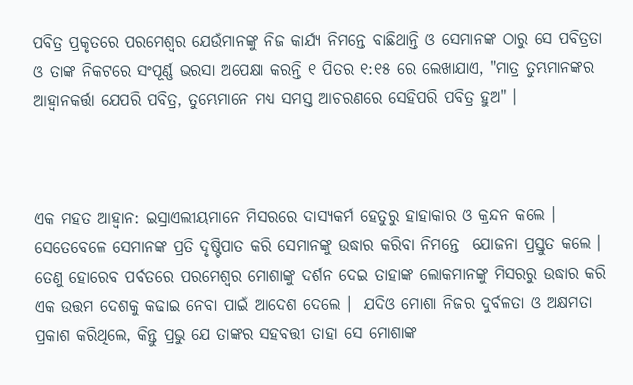ପବିତ୍ର ପ୍ରକୃତରେ ପରମେଶ୍ୱର ଯେଉଁମାନଙ୍କୁ ନିଜ କାର୍ଯ୍ୟ ନିମନ୍ତେ ବାଛିଥାନ୍ତି ଓ ସେମାନଙ୍କ ଠାରୁ ସେ ପବିତ୍ରତା ଓ ତାଙ୍କ ନିକଟରେ ସଂପୂର୍ଣ୍ଣ ଭରସା ଅପେକ୍ଷା କରନ୍ତି ୧ ପିତର ୧:୧୫ ରେ ଲେଖାଯାଏ, "ମାତ୍ର ତୁମ୍ଭମାନଙ୍କର ଆହ୍ୱାନକର୍ତ୍ତା ଯେପରି ପବିତ୍ର, ତୁମ୍ଭେମାନେ ମଧ୍ୟ ସମସ୍ତ ଆଚରଣରେ ସେହିପରି ପବିତ୍ର ହୁଅ" ।



ଏକ ମହତ ଆହ୍ୱାନ: ଇସ୍ରାଏଲୀୟମାନେ ମିସରରେ ଦାସ୍ୟକର୍ମ ହେତୁରୁ ହାହାକାର ଓ କ୍ରନ୍ଦନ କଲେ । ସେତେବେଳେ ସେମାନଙ୍କ ପ୍ରତି ଦୃଷ୍ଟିପାତ କରି ସେମାନଙ୍କୁ ଉଦ୍ଧାର କରିବା ନିମନ୍ତେ  ଯୋଜନା ପ୍ରସ୍ତୁତ କଲେ । ତେଣୁ ହୋରେବ ପର୍ବତରେ ପରମେଶ୍ୱର ମୋଶାଙ୍କୁ ଦର୍ଶନ ଦେଇ ତାହାଙ୍କ ଲୋକମାନଙ୍କୁ ମିସରରୁ ଉଦ୍ଧାର କରି ଏକ ଉତ୍ତମ ଦେଶକୁ କଢାଇ ନେବା ପାଇଁ ଆଦେଶ ଦେଲେ ।  ଯଦିଓ ମୋଶା ନିଜର ଦୁର୍ବଳତା ଓ ଅକ୍ଷମତା ପ୍ରକାଶ କରିଥିଲେ, କିନ୍ତୁ ପ୍ରଭୁ ଯେ ତାଙ୍କର ସହବତ୍ତୀ ତାହା ସେ ମୋଶାଙ୍କ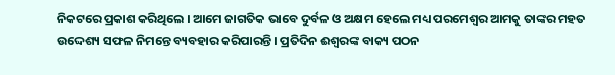ନିକଟରେ ପ୍ରକାଶ କରିଥିଲେ । ଆମେ ଜାଗତିକ ଭାବେ ଦୁର୍ବଳ ଓ ଅକ୍ଷମ ହେଲେ ମଧ୍ୟ ପରମେଶ୍ୱର ଆମକୁ ତାଙ୍କର ମହତ ଉଦ୍ଦେଶ୍ୟ ସଫଳ ନିମନ୍ତେ ବ୍ୟବହାର କରିପାରନ୍ତି । ପ୍ରତିଦିନ ଈଶ୍ୱରଙ୍କ ବାକ୍ୟ ପଠନ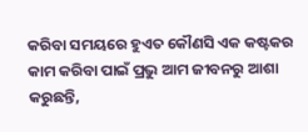କରିବା ସମୟରେ ହୁଏତ କୌଣସି ଏକ କଷ୍ଟକର କାମ କରିବା ପାଇଁ ପ୍ରଭୁ ଆମ ଜୀବନରୁ ଆଶା କରୁଛନ୍ତି,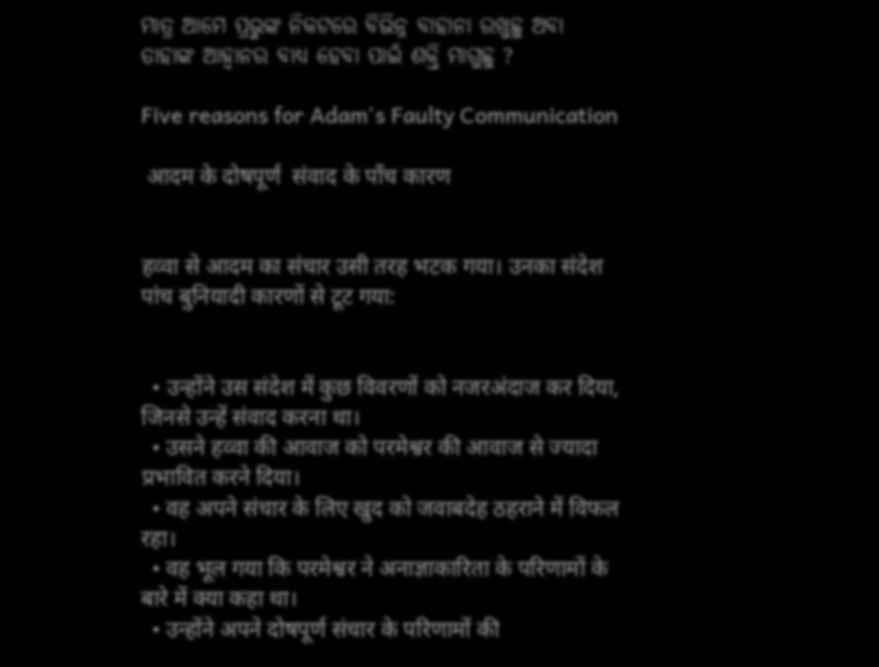ମାତ୍ର ଆମେ ପ୍ରଭୁଙ୍କ ନିକଟରେ ବିଭିନ୍ନ ବାହାନା ରଖୁଛୁ ଅବା ତାହାଙ୍କ ଆହ୍ୱାନର ବାଧ୍ୟ ହେବା ପାଇଁ ଶକ୍ତି ମାଗୁଛୁ ?

Five reasons for Adam's Faulty Communication

 आदम के दोषपूर्ण  संवाद के पाँच कारण


हव्वा से आदम का संचार उसी तरह भटक गया। उनका संदेश पांच बुनियादी कारणों से टूट गया:


  • उन्होंने उस संदेश में कुछ विवरणों को नजरअंदाज कर दिया, जिनसे उन्हें संवाद करना था।
  • उसने हव्वा की आवाज को परमेश्वर की आवाज से ज्यादा प्रभावित करने दिया।
  • वह अपने संचार के लिए खुद को जवाबदेह ठहराने में विफल रहा।
  • वह भूल गया कि परमेश्वर ने अनाज्ञाकारिता के परिणामों के बारे में क्या कहा था।
  • उन्होंने अपने दोषपूर्ण संचार के परिणामों की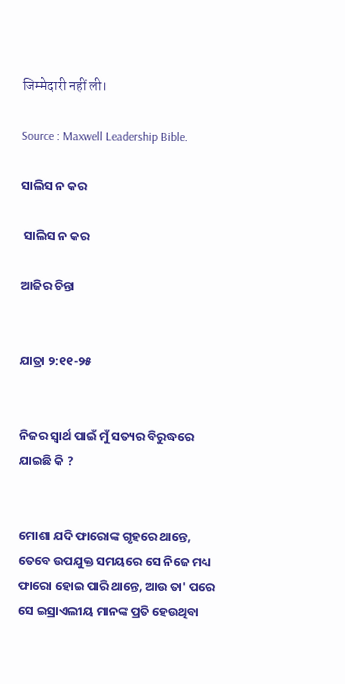जिम्मेदारी नहीं ली।

Source : Maxwell Leadership Bible.

ସାଲିସ ନ କର

 ସାଲିସ ନ କର

ଆଜିର ଚିନ୍ତା


ଯାତ୍ରା ୨:୧୧-୨୫


ନିଜର ସ୍ବାର୍ଥ ପାଇଁ ମୁଁ ସତ୍ୟର ବିରୁଦ୍ଧରେ ଯାଇଛି କି ?


ମୋଶା ଯଦି ଫାରୋଙ୍କ ଗୃହରେ ଥାନ୍ତେ, ତେବେ ଉପଯୁକ୍ତ ସମୟରେ ସେ ନିଜେ ମଧ୍ୟ ଫାରୋ ହୋଇ ପାରି ଥାନ୍ତେ, ଆଉ ତା' ପରେ ସେ ଇସ୍ରାଏଲୀୟ ମାନଙ୍କ ପ୍ରତି ହେଉଥିବା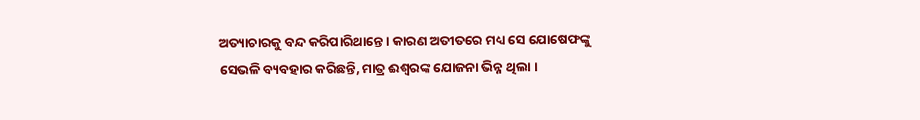ଅତ୍ୟାଚାରକୁ ବନ୍ଦ କରିପାରିଥାନ୍ତେ । କାରଣ ଅତୀତରେ ମଧ୍ୟ ସେ ଯୋଷେଫଙ୍କୁ ସେଭଳି ବ୍ୟବହାର କରିଛନ୍ତି, ମାତ୍ର ଈଶ୍ୱରଙ୍କ ଯୋଜନା ଭିନ୍ନ ଥିଲା ।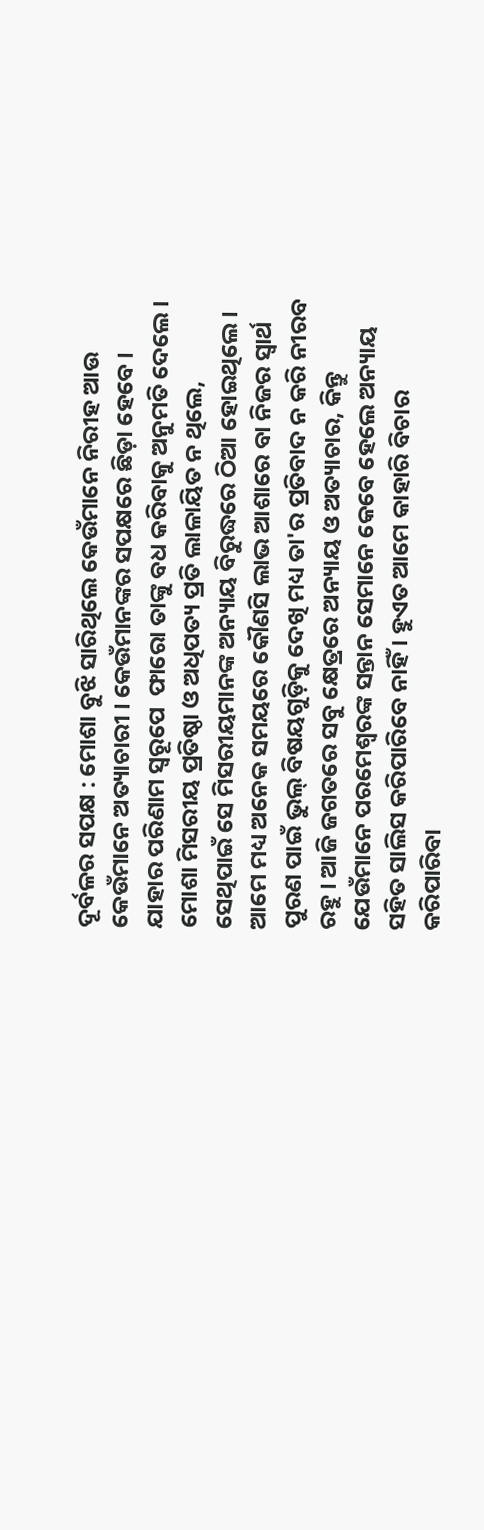ଦୂର୍ବଳର ସପକ୍ଷ : ମୋଶା ବୁଝି ସାରିଥିଲେ କେଉଁମାନେ ନିରୀହ ଆଉ କେଉଁମାନେ ଅତ୍ୟାଚାରୀ । କେଉଁମାନଙ୍କର ସପକ୍ଷରେ ଛିଡ଼ା ହେବେ । ଯାହାର ପରିଣାମ ସ୍ଵରୂପେ  ଫାରୋ ତାଙ୍କୁ ବଧ କରିବାକୁ ଅନୁମତି ଦେଲେ । ମୋଶା ମିସରୀୟ ପ୍ରତିଷ୍ଠା ଓ ଅଧିପତ୍ୟ ପ୍ରତି ଲାଳାୟିତ ନ ଥିଲେ, ସେଥିପାଇଁ ସେ ମିସରୀୟମାନଙ୍କ ଅନ୍ୟାୟ ବିରୁଦ୍ଧରେ ଠିଆ ହୋଇଥିଲେ । ଆମେ ମଧ୍ୟ ଅନେକ ସମୟରେ କୌଣସି ଲାଭ ଆଶାରେ ବା ନିଜର ସ୍ବାର୍ଥ ପୁରଣ ପାଇଁ ଭୁଲ୍ ବିଷୟଗୁଡ଼ିକୁ ଦେଖି ମଧ୍ୟ ତା'ର ପ୍ରତିବାଦ ନ କରି ନୀରବ ରହୁ । ଆଜି ଜଗତରେ ସବୁ କ୍ଷେତ୍ରରେ ଅନ୍ୟାୟ ଓ ଅତ୍ୟାଚାର, କିନ୍ତୁ ଯେଉଁମାନେ ପରମେଶ୍ୱରଙ୍କ ସନ୍ତାନ ସେମାନେ କେବେ ହେଲେ ଅନ୍ୟାୟ ସହିତ ସାଲିସ କରିପାରିବେ ନାହିଁ । ହୁଏତ ଆମେ କାହାରି ବିଚାର କରିପାରିବା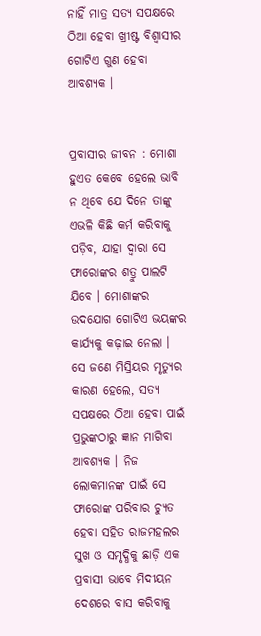ନାହିଁ ମାତ୍ର ସତ୍ୟ ସପକ୍ଷରେ ଠିଆ ହେବା ଖ୍ରୀଷ୍ଟ ବିଶ୍ୱାସୀର ଗୋଟିଏ ଗୁଣ ହେବା ଆବଶ୍ୟକ ।


ପ୍ରବାସୀର ଜୀବନ : ମୋଶା ହୁଏତ କେବେ ହେଲେ ଭାବି ନ ଥିବେ ଯେ ଦିନେ ତାଙ୍କୁ ଏଭଳି କିଛି କର୍ମ କରିବାକୁ ପଡ଼ିବ, ଯାହା ଦ୍ଵାରା ସେ ଫାରୋଙ୍କର ଶତ୍ରୁ ପାଲଟି ଯିବେ । ମୋଶାଙ୍କର ଉଦଯୋଗ ଗୋଟିଏ ଭୟଙ୍କର କାର୍ଯ୍ୟକୁ କଢ଼ାଇ ନେଲା । ସେ ଜଣେ ମିସ୍ରିୟର ମୃତ୍ୟୁର କାରଣ ହେଲେ, ସତ୍ୟ ସପକ୍ଷରେ ଠିଆ ହେବା ପାଇଁ ପ୍ରଭୁଙ୍କଠାରୁ ଜ୍ଞାନ ମାଗିବା ଆବଶ୍ୟକ । ନିଜ ଲୋକମାନଙ୍କ ପାଇଁ ସେ ଫାରୋଙ୍କ ପରିବାର ଚ୍ୟୁତ ହେବା ସହିତ ରାଜମହଲର ସୁଖ ଓ ସମୃଦ୍ଧିକୁ ଛାଡ଼ି ଏକ ପ୍ରବାସୀ ଭାବେ ମିଦୀୟନ ଦେଶରେ ବାସ କରିବାକୁ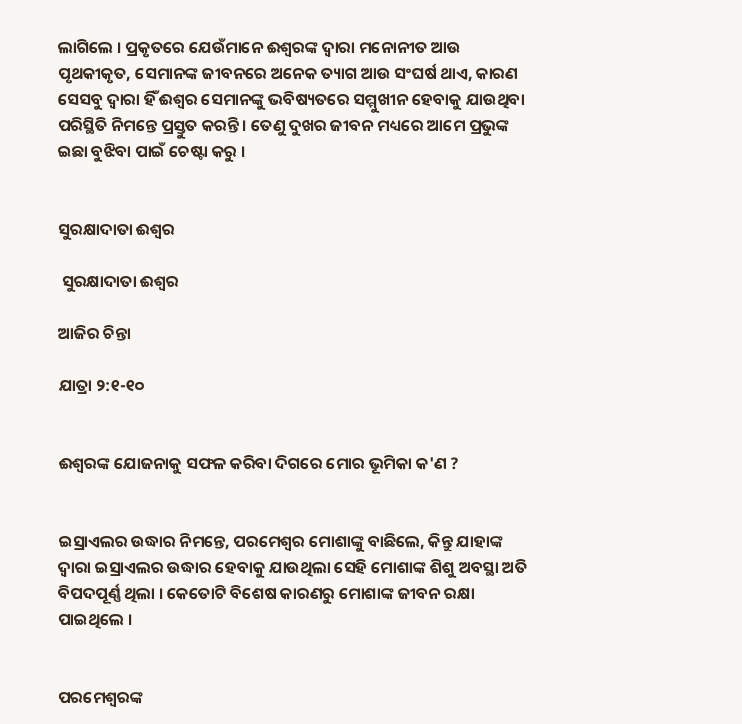ଲାଗିଲେ । ପ୍ରକୃତରେ ଯେଉଁମାନେ ଈଶ୍ୱରଙ୍କ ଦ୍ଵାରା ମନୋନୀତ ଆଉ ପୃଥକୀକୃତ, ସେମାନଙ୍କ ଜୀବନରେ ଅନେକ ତ୍ୟାଗ ଆଉ ସଂଘର୍ଷ ଥାଏ, କାରଣ ସେସବୁ ଦ୍ଵାରା ହିଁ ଈଶ୍ଵର ସେମାନଙ୍କୁ ଭବିଷ୍ୟତରେ ସମ୍ମୁଖୀନ ହେବାକୁ ଯାଉଥିବା ପରିସ୍ଥିତି ନିମନ୍ତେ ପ୍ରସ୍ତୁତ କରନ୍ତି । ତେଣୁ ଦୁଖର ଜୀବନ ମଧ୍ୟରେ ଆମେ ପ୍ରଭୁଙ୍କ ଇଛା ବୁଝିବା ପାଇଁ ଚେଷ୍ଟା କରୁ ।


ସୁରକ୍ଷାଦାତା ଈଶ୍ଵର

 ସୁରକ୍ଷାଦାତା ଈଶ୍ଵର

ଆଜିର ଚିନ୍ତା

ଯାତ୍ରା ୨:୧-୧୦


ଈଶ୍ଵରଙ୍କ ଯୋଜନାକୁ ସଫଳ କରିବା ଦିଗରେ ମୋର ଭୂମିକା କ'ଣ ?


ଇସ୍ରାଏଲର ଉଦ୍ଧାର ନିମନ୍ତେ, ପରମେଶ୍ୱର ମୋଶାଙ୍କୁ ବାଛିଲେ, କିନ୍ତୁ ଯାହାଙ୍କ ଦ୍ଵାରା ଇସ୍ରାଏଲର ଉଦ୍ଧାର ହେବାକୁ ଯାଉଥିଲା ସେହି ମୋଶାଙ୍କ ଶିଶୁ ଅବସ୍ଥା ଅତି ବିପଦପୂର୍ଣ୍ଣ ଥିଲା । କେତୋଟି ବିଶେଷ କାରଣରୁ ମୋଶାଙ୍କ ଜୀବନ ରକ୍ଷା ପାଇଥିଲେ ।


ପରମେଶ୍ଵରଙ୍କ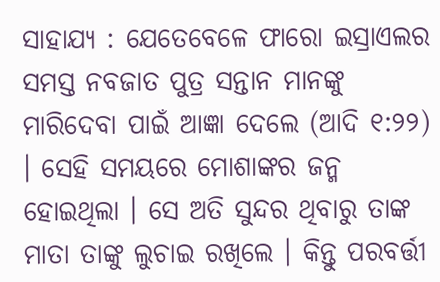ସାହାଯ୍ୟ : ଯେତେବେଳେ ଫାରୋ ଇସ୍ରାଏଲର ସମସ୍ତ ନବଜାତ ପୁତ୍ର ସନ୍ତାନ ମାନଙ୍କୁ ମାରିଦେବା ପାଇଁ ଆଜ୍ଞା ଦେଲେ (ଆଦି ୧:୨୨) । ସେହି ସମୟରେ ମୋଶାଙ୍କର ଜନ୍ମ ହୋଇଥିଲା । ସେ ଅତି ସୁନ୍ଦର ଥିବାରୁ ତାଙ୍କ ମାତା ତାଙ୍କୁ ଲୁଚାଇ ରଖିଲେ । କିନ୍ତୁ ପରବର୍ତ୍ତୀ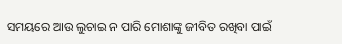ସମୟରେ ଆଉ ଲୁଚାଇ ନ ପାରି ମୋଶାଙ୍କୁ ଜୀବିତ ରଖିବା ପାଇଁ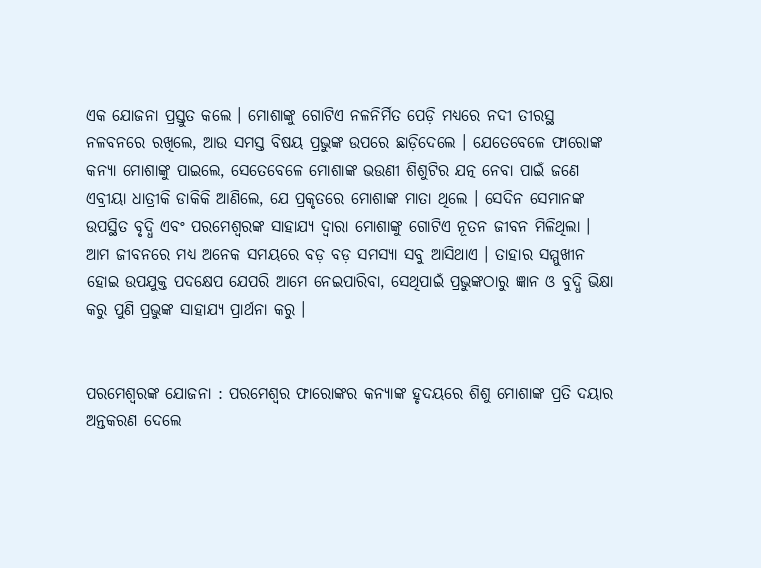ଏକ ଯୋଜନା ପ୍ରସ୍ତୁତ କଲେ । ମୋଶାଙ୍କୁ ଗୋଟିଏ ନଳନିର୍ମିତ ପେଡ଼ି ମଧ୍ୟରେ ନଦୀ ତୀରସ୍ଥ ନଳବନରେ ରଖିଲେ, ଆଉ ସମସ୍ତ ବିଷୟ ପ୍ରଭୁଙ୍କ ଉପରେ ଛାଡ଼ିଦେଲେ । ଯେତେବେଳେ ଫାରୋଙ୍କ କନ୍ୟା ମୋଶାଙ୍କୁ ପାଇଲେ, ସେତେବେଳେ ମୋଶାଙ୍କ ଭଉଣୀ ଶିଶୁଟିର ଯତ୍ନ ନେବା ପାଇଁ ଜଣେ ଏବ୍ରୀୟା ଧାତ୍ରୀକି ଡାକିକି ଆଣିଲେ, ଯେ ପ୍ରକୃତରେ ମୋଶାଙ୍କ ମାତା ଥିଲେ । ସେଦିନ ସେମାନଙ୍କ ଉପସ୍ଥିତ ବୃଦ୍ଧି ଏବଂ ପରମେଶ୍ଵରଙ୍କ ସାହାଯ୍ୟ ଦ୍ଵାରା ମୋଶାଙ୍କୁ ଗୋଟିଏ ନୂତନ ଜୀବନ ମିଳିଥିଲା । ଆମ ଜୀବନରେ ମଧ୍ୟ ଅନେକ ସମୟରେ ବଡ଼ ବଡ଼ ସମସ୍ୟା ସବୁ ଆସିଥାଏ । ତାହାର ସମ୍ମୁଖୀନ ହୋଇ ଉପଯୁକ୍ତ ପଦକ୍ଷେପ ଯେପରି ଆମେ ନେଇପାରିବା, ସେଥିପାଇଁ ପ୍ରଭୁଙ୍କଠାରୁ ଜ୍ଞାନ ଓ ବୁଦ୍ଧି ଭିକ୍ଷା କରୁ ପୁଣି ପ୍ରଭୁଙ୍କ ସାହାଯ୍ୟ ପ୍ରାର୍ଥନା କରୁ ।


ପରମେଶ୍ଵରଙ୍କ ଯୋଜନା : ପରମେଶ୍ୱର ଫାରୋଙ୍କର କନ୍ୟାଙ୍କ ହୃଦୟରେ ଶିଶୁ ମୋଶାଙ୍କ ପ୍ରତି ଦୟାର ଅନ୍ତକରଣ ଦେଲେ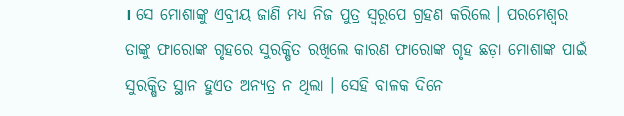। ସେ ମୋଶାଙ୍କୁ ଏବ୍ରୀୟ ଜାଣି ମଧ୍ୟ ନିଜ ପୁତ୍ର ସ୍ୱରୂପେ ଗ୍ରହଣ କରିଲେ । ପରମେଶ୍ବର ତାଙ୍କୁ ଫାରୋଙ୍କ ଗୃହରେ ସୁରକ୍ଷିତ ରଖିଲେ କାରଣ ଫାରୋଙ୍କ ଗୃହ ଛଡ଼ା ମୋଶାଙ୍କ ପାଇଁ ସୁରକ୍ଷିତ ସ୍ଥାନ ହୁଏତ ଅନ୍ୟତ୍ର ନ ଥିଲା । ସେହି ବାଳକ ଦିନେ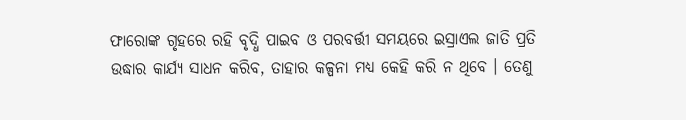ଫାରୋଙ୍କ ଗୃହରେ ରହି ବୃଦ୍ଧି ପାଇବ ଓ ପରବର୍ତ୍ତୀ ସମୟରେ ଇସ୍ରାଏଲ ଜାତି ପ୍ରତି ଉଦ୍ଧାର କାର୍ଯ୍ୟ ସାଧନ କରିବ, ତାହାର କଳ୍ପନା ମଧ୍ୟ କେହି କରି ନ ଥିବେ । ତେଣୁ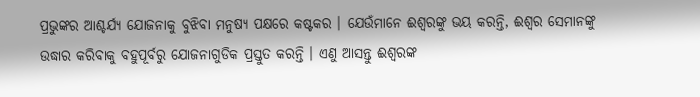ପ୍ରଭୁଙ୍କର ଆଶ୍ଚର୍ଯ୍ୟ ଯୋଜନାକୁ ବୁଝିବା ମନୁଷ୍ୟ ପକ୍ଷରେ କଷ୍ଟକର । ଯେଉଁମାନେ ଈଶ୍ୱରଙ୍କୁ ଭୟ କରନ୍ତି, ଈଶ୍ଵର ସେମାନଙ୍କୁ ଉଦ୍ଧାର କରିବାକୁ ବହୁପୂର୍ବରୁ ଯୋଜନାଗୁଡିକ ପ୍ରସ୍ତୁତ କରନ୍ତି । ଏଣୁ ଆସନ୍ତୁ ଈଶ୍ୱରଙ୍କ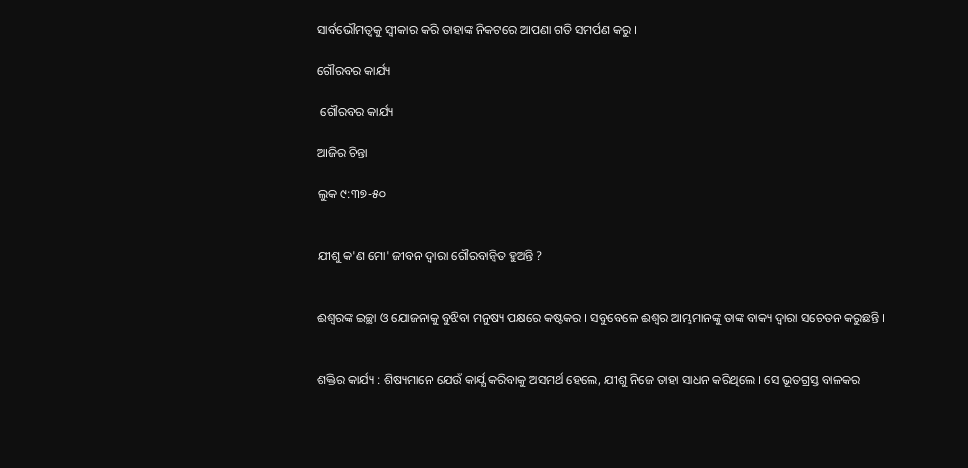ସାର୍ବଭୌମତ୍ୱକୁ ସ୍ଵୀକାର କରି ତାହାଙ୍କ ନିକଟରେ ଆପଣା ଗତି ସମର୍ପଣ କରୁ ।

ଗୌରବର କାର୍ଯ୍ୟ

 ଗୌରବର କାର୍ଯ୍ୟ

ଆଜିର ଚିନ୍ତା

ଲୁକ ୯:୩୭-୫୦


ଯୀଶୁ କ'ଣ ମୋ' ଜୀବନ ଦ୍ଵାରା ଗୌରବାନ୍ୱିତ ହୁଅନ୍ତି ?


ଈଶ୍ୱରଙ୍କ ଇଚ୍ଛା ଓ ଯୋଜନାକୁ ବୁଝିବା ମନୁଷ୍ୟ ପକ୍ଷରେ କଷ୍ଟକର । ସବୁବେଳେ ଈଶ୍ୱର ଆମ୍ଭମାନଙ୍କୁ ତାଙ୍କ ବାକ୍ୟ ଦ୍ଵାରା ସଚେତନ କରୁଛନ୍ତି ।


ଶକ୍ତିର କାର୍ଯ୍ୟ : ଶିଷ୍ୟମାନେ ଯେଉଁ କାର୍ଯ୍ଯ କରିବାକୁ ଅସମର୍ଥ ହେଲେ, ଯୀଶୁ ନିଜେ ତାହା ସାଧନ କରିଥିଲେ । ସେ ଭୂତଗ୍ରସ୍ତ ବାଳକର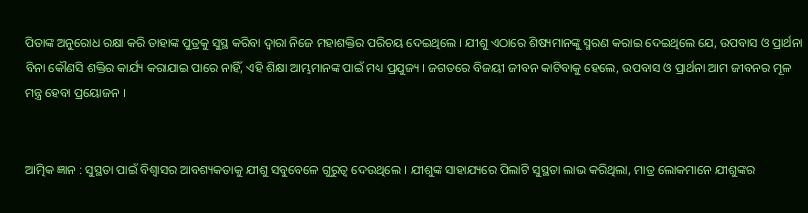ପିତାଙ୍କ ଅନୁରୋଧ ରକ୍ଷା କରି ତାହାଙ୍କ ପୁତ୍ରକୁ ସୁସ୍ଥ କରିବା ଦ୍ୱାରା ନିଜେ ମହାଶକ୍ତିର ପରିଚୟ ଦେଇଥିଲେ । ଯୀଶୁ ଏଠାରେ ଶିଷ୍ୟମାନଙ୍କୁ ସ୍ମରଣ କରାଇ ଦେଇଥିଲେ ଯେ, ଉପବାସ ଓ ପ୍ରାର୍ଥନା ବିନା କୌଣସି ଶକ୍ତିର କାର୍ଯ୍ୟ କରାଯାଇ ପାରେ ନାହିଁ, ଏହି ଶିକ୍ଷା ଆମ୍ଭମାନଙ୍କ ପାଇଁ ମଧ୍ୟ ପ୍ରଯୁଜ୍ୟ । ଜଗତରେ ବିଜୟୀ ଜୀବନ କାଟିବାକୁ ହେଲେ, ଉପବାସ ଓ ପ୍ରାର୍ଥନା ଆମ ଜୀବନର ମୂଳ ମନ୍ତ୍ର ହେବା ପ୍ରୟୋଜନ ।


ଆତ୍ମିକ ଜ୍ଞାନ : ସୁସ୍ଥତା ପାଇଁ ବିଶ୍ଵାସର ଆବଶ୍ୟକତାକୁ ଯୀଶୁ ସବୁବେଳେ ଗୁରୁତ୍ବ ଦେଉଥିଲେ । ଯୀଶୁଙ୍କ ସାହାଯ୍ୟରେ ପିଲାଟି ସୁସ୍ଥତା ଲାଭ କରିଥିଲା, ମାତ୍ର ଲୋକମାନେ ଯୀଶୁଙ୍କର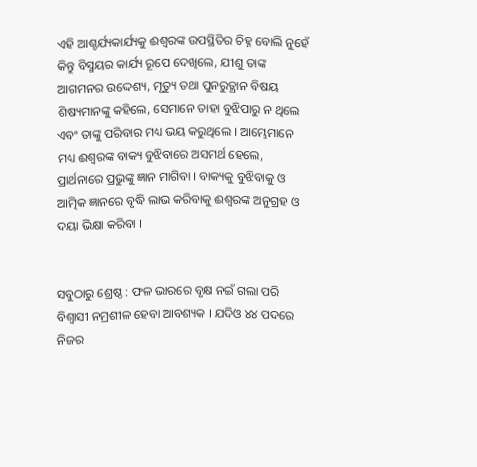ଏହି ଆଶ୍ଚର୍ଯ୍ୟକାର୍ଯ୍ୟକୁ ଈଶ୍ୱରଙ୍କ ଉପସ୍ଥିତିର ଚିହ୍ନ ବୋଲି ନୁହେଁ କିନ୍ତୁ ବିସ୍ମୟର କାର୍ଯ୍ୟ ରୂପେ ଦେଖିଲେ, ଯୀଶୁ ତାଙ୍କ ଆଗମନର ଉଦ୍ଦେଶ୍ୟ, ମୃତ୍ୟୁ ତଥା ପୁନରୁତ୍ଥାନ ବିଷୟ ଶିଷ୍ୟମାନଙ୍କୁ କହିଲେ, ସେମାନେ ତାହା ବୁଝିପାରୁ ନ ଥିଲେ ଏବଂ ତାଙ୍କୁ ପରିବାର ମଧ୍ୟ ଭୟ କରୁଥିଲେ । ଆମ୍ଭେମାନେ ମଧ୍ୟ ଈଶ୍ଵରଙ୍କ ବାକ୍ୟ ବୁଝିବାରେ ଅସମର୍ଥ ହେଲେ, ପ୍ରାର୍ଥନାରେ ପ୍ରଭୁଙ୍କୁ ଜ୍ଞାନ ମାଗିବା । ବାକ୍ୟକୁ ବୁଝିବାକୁ ଓ ଆତ୍ମିକ ଜ୍ଞାନରେ ବୃଦ୍ଧି ଲାଭ କରିବାକୁ ଈଶ୍ୱରଙ୍କ ଅନୁଗ୍ରହ ଓ ଦୟା ଭିକ୍ଷା କରିବା ।


ସବୁଠାରୁ ଶ୍ରେଷ୍ଠ : ଫଳ ଭାରରେ ବୃକ୍ଷ ନଇଁ ଗଲା ପରି ବିଶ୍ୱାସୀ ନମ୍ରଶୀଳ ହେବା ଆବଶ୍ୟକ । ଯଦିଓ ୪୪ ପଦରେ ନିଜର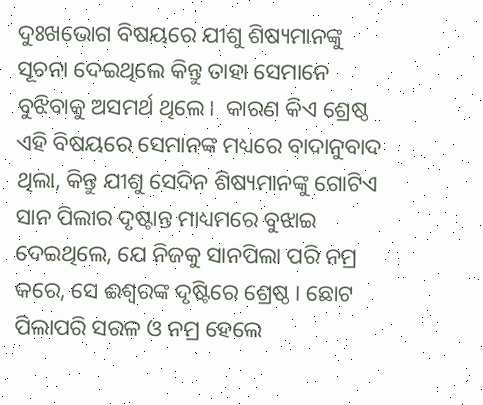ଦୁଃଖଭୋଗ ବିଷୟରେ ଯୀଶୁ ଶିଷ୍ୟମାନଙ୍କୁ ସୂଚନା ଦେଇଥିଲେ କିନ୍ତୁ ତାହା ସେମାନେ ବୁଝିବାକୁ ଅସମର୍ଥ ଥିଲେ।  କାରଣ କିଏ ଶ୍ରେଷ୍ଠ ଏହି ବିଷୟରେ ସେମାନଙ୍କ ମଧ୍ୟରେ ବାଦାନୁବାଦ ଥିଲା, କିନ୍ତୁ ଯୀଶୁ ସେଦିନ ଶିଷ୍ୟମାନଙ୍କୁ ଗୋଟିଏ ସାନ ପିଲାର ଦୃଷ୍ଟାନ୍ତ ମାଧ୍ୟମରେ ବୁଝାଇ ଦେଇଥିଲେ, ଯେ ନିଜକୁ ସାନପିଲା ପରି ନମ୍ର କରେ, ସେ ଈଶ୍ୱରଙ୍କ ଦୃଷ୍ଟିରେ ଶ୍ରେଷ୍ଠ । ଛୋଟ ପିଲାପରି ସରଳ ଓ ନମ୍ର ହେଲେ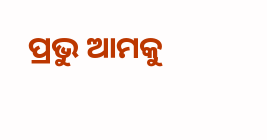ପ୍ରଭୁ ଆମକୁ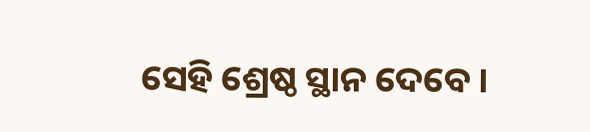ସେହି ଶ୍ରେଷ୍ଠ ସ୍ଥାନ ଦେବେ ।